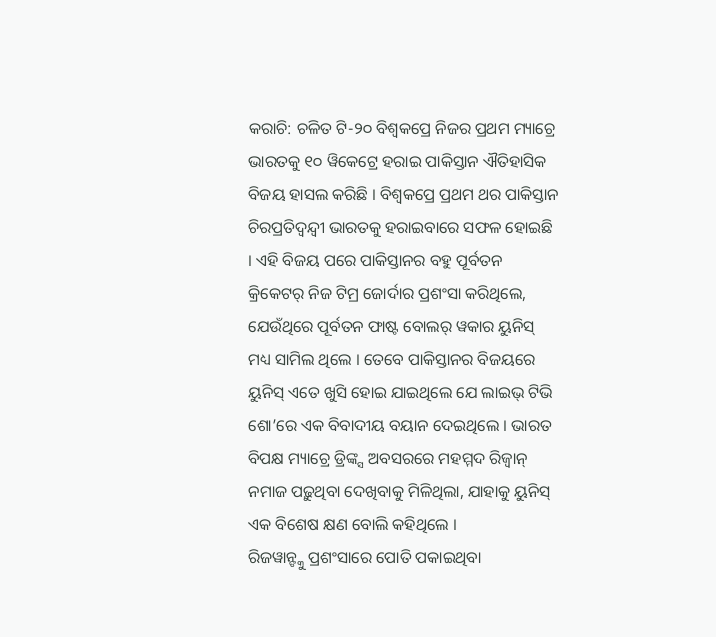କରାଚି: ଚଳିତ ଟି-୨୦ ବିଶ୍ୱକପ୍ରେ ନିଜର ପ୍ରଥମ ମ୍ୟାଚ୍ରେ ଭାରତକୁ ୧୦ ୱିକେଟ୍ରେ ହରାଇ ପାକିସ୍ତାନ ଐତିହାସିକ ବିଜୟ ହାସଲ କରିଛି । ବିଶ୍ୱକପ୍ରେ ପ୍ରଥମ ଥର ପାକିସ୍ତାନ ଚିରପ୍ରତିଦ୍ୱନ୍ଦ୍ୱୀ ଭାରତକୁ ହରାଇବାରେ ସଫଳ ହୋଇଛି । ଏହି ବିଜୟ ପରେ ପାକିସ୍ତାନର ବହୁ ପୂର୍ବତନ କ୍ରିକେଟର୍ ନିଜ ଟିମ୍ର ଜୋର୍ଦାର ପ୍ରଶଂସା କରିଥିଲେ, ଯେଉଁଥିରେ ପୂର୍ବତନ ଫାଷ୍ଟ ବୋଲର୍ ୱକାର ୟୁନିସ୍ ମଧ୍ୟ ସାମିଲ ଥିଲେ । ତେବେ ପାକିସ୍ତାନର ବିଜୟରେ ୟୁନିସ୍ ଏତେ ଖୁସି ହୋଇ ଯାଇଥିଲେ ଯେ ଲାଇଭ୍ ଟିଭି ଶୋ’ରେ ଏକ ବିବାଦୀୟ ବୟାନ ଦେଇଥିଲେ । ଭାରତ ବିପକ୍ଷ ମ୍ୟାଚ୍ରେ ଡ୍ରିଙ୍କ୍ସ ଅବସରରେ ମହମ୍ମଦ ରିଜ୍ୱାନ୍ ନମାଜ ପଢ଼ୁଥିବା ଦେଖିବାକୁ ମିଳିଥିଲା, ଯାହାକୁ ୟୁନିସ୍ ଏକ ବିଶେଷ କ୍ଷଣ ବୋଲି କହିଥିଲେ ।
ରିଜୱାନ୍ଙ୍କୁ ପ୍ରଶଂସାରେ ପୋତି ପକାଇଥିବା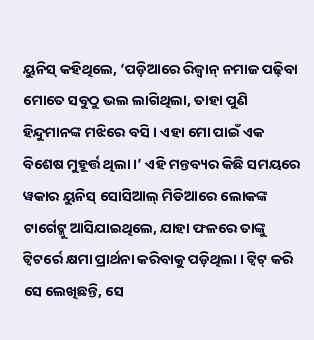ୟୁନିସ୍ କହିଥିଲେ, ‘ପଡ଼ିଆରେ ରିଜ୍ୱାନ୍ ନମାଜ ପଢ଼ିବା ମୋତେ ସବୁଠୁ ଭଲ ଲାଗିଥିଲା, ତାହା ପୁଣି ହିନ୍ଦୁମାନଙ୍କ ମଝିରେ ବସି । ଏହା ମୋ ପାଇଁ ଏକ ବିଶେଷ ମୁହୂର୍ତ୍ତ ଥିଲା ।’ ଏହି ମନ୍ତବ୍ୟର କିଛି ସମୟରେ ୱକାର ୟୁନିସ୍ ସୋସିଆଲ୍ ମିଡିଆରେ ଲୋକଙ୍କ ଟାର୍ଗେଟ୍କୁ ଆସିଯାଇଥିଲେ, ଯାହା ଫଳରେ ତାଙ୍କୁ ଟ୍ୱିଟର୍ରେ କ୍ଷମା ପ୍ରାର୍ଥନା କରିବାକୁ ପଡ଼ିଥିଲା । ଟ୍ୱିଟ୍ କରି ସେ ଲେଖିଛନ୍ତି, ସେ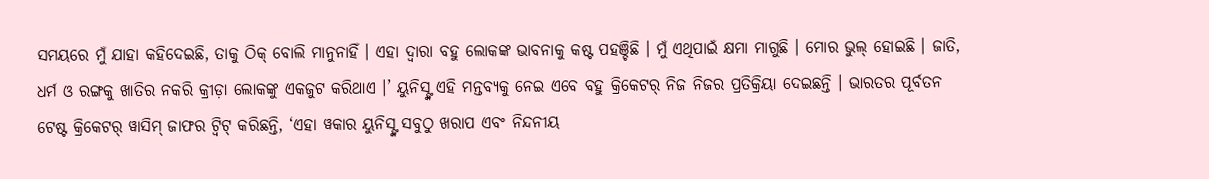ସମୟରେ ମୁଁ ଯାହା କହିଦେଇଛି, ତାକୁ ଠିକ୍ ବୋଲି ମାନୁନାହିଁ । ଏହା ଦ୍ୱାରା ବହୁ ଲୋକଙ୍କ ଭାବନାକୁ କଷ୍ଟ ପହଞ୍ଚିଛି । ମୁଁ ଏଥିପାଇଁ କ୍ଷମା ମାଗୁଛି । ମୋର ଭୁଲ୍ ହୋଇଛି । ଜାତି, ଧର୍ମ ଓ ରଙ୍ଗକୁ ଖାତିର ନକରି କ୍ରୀଡ଼ା ଲୋକଙ୍କୁ ଏକଜୁଟ କରିଥାଏ ।’ ୟୁନିସ୍ଙ୍କ ଏହି ମନ୍ତବ୍ୟକୁ ନେଇ ଏବେ ବହୁ କ୍ରିକେଟର୍ ନିଜ ନିଜର ପ୍ରତିକ୍ରିୟା ଦେଇଛନ୍ତି । ଭାରତର ପୂର୍ବତନ ଟେଷ୍ଟ କ୍ରିକେଟର୍ ୱାସିମ୍ ଜାଫର ଟ୍ୱିଟ୍ କରିଛନ୍ତି, ‘ଏହା ୱକାର ୟୁନିସ୍ଙ୍କ ସବୁଠୁ ଖରାପ ଏବଂ ନିନ୍ଦନୀୟ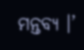ମନ୍ତବ୍ୟ ।’